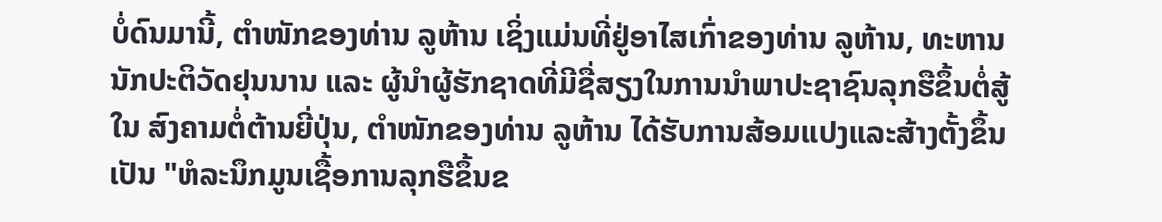ບໍ່ດົນມານີ້, ຕຳໜັກຂອງທ່ານ ລູຫ້ານ ເຊິ່ງແມ່ນທີ່ຢູ່ອາໄສເກົ່າຂອງທ່ານ ລູຫ້ານ, ທະຫານນັກປະຕິວັດຢຸນນານ ແລະ ຜູ້ນຳຜູ້ຮັກຊາດທີ່ມີຊື່ສຽງໃນການນຳພາປະຊາຊົນລຸກຮືຂຶ້ນຕໍ່ສູ້ໃນ ສົງຄາມຕໍ່ຕ້ານຍີ່ປຸ່ນ, ຕຳໜັກຂອງທ່ານ ລູຫ້ານ ໄດ້ຮັບການສ້ອມແປງແລະສ້າງຕັ້ງຂຶ້ນເປັນ "ຫໍລະນຶກມູນເຊື້ອການລຸກຮືຂຶ້ນຂ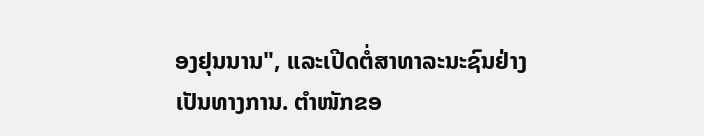ອງຢຸນນານ", ແລະເປີດຕໍ່ສາທາລະນະຊົນຢ່າງເປັນທາງການ. ຕຳໜັກຂອ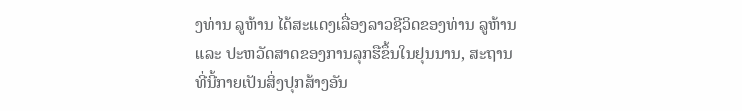ງທ່ານ ລູຫ້ານ ໄດ້ສະແດງເລື່ອງລາວຊີວິດຂອງທ່ານ ລູຫ້ານ ແລະ ປະຫວັດສາດຂອງການລຸກຮືຂຶ້ນໃນຢຸນນານ, ສະຖານທີ່ນີ້ກາຍເປັນສິ່ງປຸກສ້າງອັນ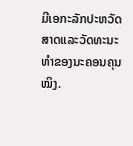ມີເອກະລັກປະຫວັດສາດແລະວັດທະນະທໍາຂອງນະຄອນຄຸນໝິງ.